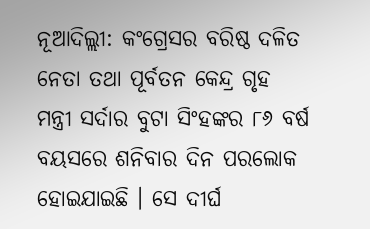ନୂଆଦିଲ୍ଲୀ: କଂଗ୍ରେସର ବରିଷ୍ଠ ଦଳିତ ନେତା ତଥା ପୂର୍ବତନ କେନ୍ଦ୍ର ଗୃହ ମନ୍ତ୍ରୀ ସର୍ଦାର ବୁଟା ସିଂହଙ୍କର ୮୬ ବର୍ଷ ବୟସରେ ଶନିବାର ଦିନ ପରଲୋକ ହୋଇଯାଇଛି । ସେ ଦୀର୍ଘ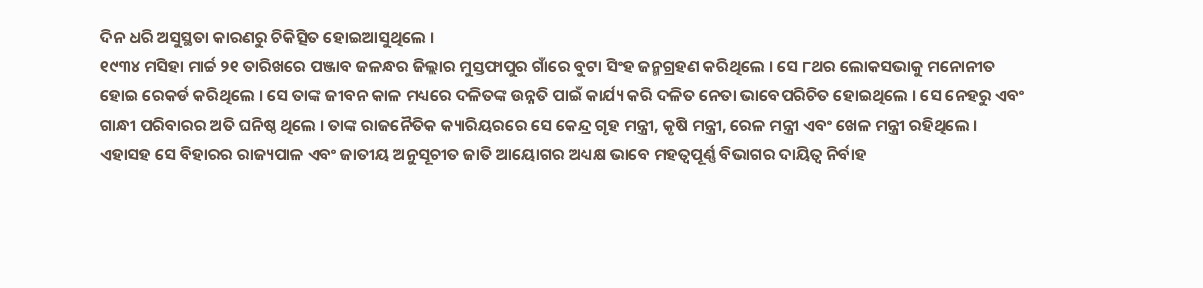ଦିନ ଧରି ଅସୁସ୍ଥତା କାରଣରୁ ଚିକିତ୍ସିତ ହୋଇଆସୁଥିଲେ ।
୧୯୩୪ ମସିହା ମାର୍ଚ୍ଚ ୨୧ ତାରିଖରେ ପଞ୍ଜାବ ଜଳନ୍ଧର ଜିଲ୍ଲାର ମୁସ୍ତଫାପୁର ଗାଁରେ ବୁଟା ସିଂହ ଜନ୍ମଗ୍ରହଣ କରିଥିଲେ । ସେ ୮ଥର ଲୋକସଭାକୁ ମନୋନୀତ ହୋଇ ରେକର୍ଡ କରିଥିଲେ । ସେ ତାଙ୍କ ଜୀବନ କାଳ ମଧ୍ୟରେ ଦଳିତଙ୍କ ଉନ୍ନତି ପାଇଁ କାର୍ଯ୍ୟ କରି ଦଳିତ ନେତା ଭାବେପରିଚିତ ହୋଇଥିଲେ । ସେ ନେହରୁ ଏବଂ ଗାନ୍ଧୀ ପରିବାରର ଅତି ଘନିଷ୍ଠ ଥିଲେ । ତାଙ୍କ ରାଜନୈତିକ କ୍ୟାରିୟରରେ ସେ କେନ୍ଦ୍ର ଗୃହ ମନ୍ତ୍ରୀ, କୃଷି ମନ୍ତ୍ରୀ, ରେଳ ମନ୍ତ୍ରୀ ଏବଂ ଖେଳ ମନ୍ତ୍ରୀ ରହିଥିଲେ । ଏହାସହ ସେ ବିହାରର ରାଜ୍ୟପାଳ ଏବଂ ଜାତୀୟ ଅନୁସୂଚୀତ ଜାତି ଆୟୋଗର ଅଧ୍ୟକ୍ଷ ଭାବେ ମହତ୍ବପୂର୍ଣ୍ଣ ବିଭାଗର ଦାୟିତ୍ବ ନିର୍ବାହ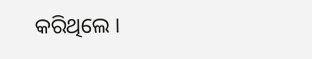କରିଥିଲେ ।